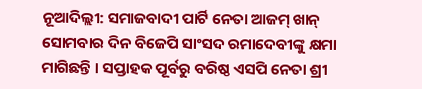ନୂଆଦିଲ୍ଲୀ: ସମାଜବାଦୀ ପାର୍ଟି ନେତା ଆଜମ୍ ଖାନ୍ ସୋମବାର ଦିନ ବିଜେପି ସାଂସଦ ରମାଦେବୀଙ୍କୁ କ୍ଷମା ମାଗିଛନ୍ତି । ସପ୍ତାହକ ପୂର୍ବରୁ ବରିଷ୍ଠ ଏସପି ନେତା ଶ୍ରୀ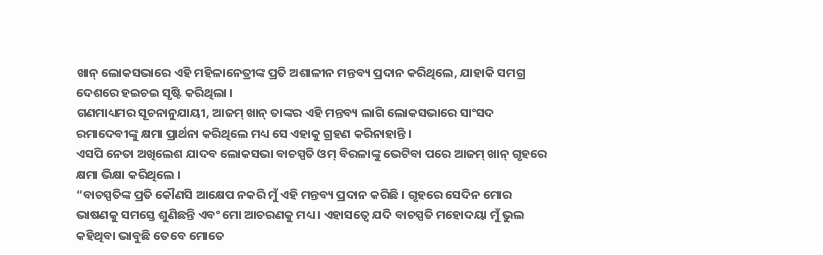ଖାନ୍ ଲୋକସଭାରେ ଏହି ମହିଳାନେତ୍ରୀଙ୍କ ପ୍ରତି ଅଶାଳୀନ ମନ୍ତବ୍ୟ ପ୍ରଦାନ କରିଥିଲେ, ଯାହାକି ସମଗ୍ର ଦେଶରେ ହଇଚଇ ସୃଷ୍ଟି କରିଥିଲା ।
ଗଣମାଧ୍ୟମର ସୂଚନାନୁଯାୟୀ, ଆଜମ୍ ଖାନ୍ ତାଙ୍କର ଏହି ମନ୍ତବ୍ୟ ଲାଗି ଲୋକସଭାରେ ସାଂସଦ ରମାଦେବୀଙ୍କୁ କ୍ଷମା ପ୍ରାର୍ଥନା କରିଥିଲେ ମଧ୍ୟ ସେ ଏହାକୁ ଗ୍ରହଣ କରିନାହାନ୍ତି ।
ଏସପି ନେତା ଅଖିଲେଶ ଯାଦବ ଲୋକସଭା ବାଚସ୍ପତି ଓମ୍ ବିରଳାଙ୍କୁ ଭେଟିବା ପରେ ଆଜମ୍ ଖାନ୍ ଗୃହରେ କ୍ଷମା ଭିକ୍ଷା କରିଥିଲେ ।
“ବାଚସ୍ପତିଙ୍କ ପ୍ରତି କୌଣସି ଆକ୍ଷେପ ନକରି ମୁଁ ଏହି ମନ୍ତବ୍ୟ ପ୍ରଦାନ କରିଛି । ଗୃହରେ ସେଦିନ ମୋର ଭାଷଣକୁ ସମସ୍ତେ ଶୁଣିଛନ୍ତି ଏବଂ ମୋ ଆଚରଣକୁ ମଧ୍ୟ । ଏହାସତ୍ୱେ ଯଦି ବାଚସ୍ପତି ମହୋଦୟା ମୁଁ ଭୁଲ କହିଥିବା ଭାବୁଛି ତେବେ ମୋତେ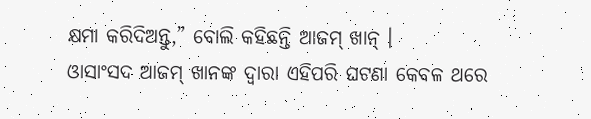କ୍ଷମା କରିଦିଅନ୍ତୁ,” ବୋଲି କହିଛନ୍ତି ଆଜମ୍ ଖାନ୍ ।
ଓାସାଂସଦ ଆଜମ୍ ଖାନଙ୍କ ଦ୍ୱାରା ଏହିପରି ଘଟଣା କେବଳ ଥରେ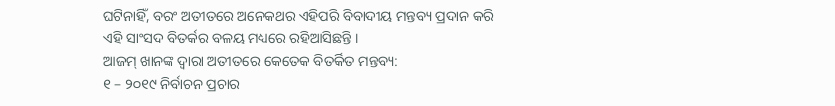ଘଟିନାହିଁ, ବରଂ ଅତୀତରେ ଅନେକଥର ଏହିପରି ବିବାଦୀୟ ମନ୍ତବ୍ୟ ପ୍ରଦାନ କରି ଏହି ସାଂସଦ ବିତର୍କର ବଳୟ ମଧ୍ୟରେ ରହିଆସିଛନ୍ତି ।
ଆଜମ୍ ଖାନଙ୍କ ଦ୍ୱାରା ଅତୀତରେ କେତେକ ବିତର୍କିତ ମନ୍ତବ୍ୟ:
୧ – ୨୦୧୯ ନିର୍ବାଚନ ପ୍ରଚାର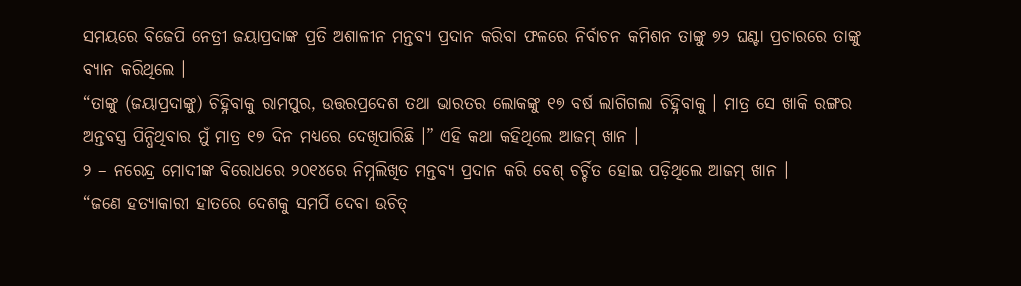ସମୟରେ ବିଜେପି ନେତ୍ରୀ ଜୟାପ୍ରଦାଙ୍କ ପ୍ରତି ଅଶାଳୀନ ମନ୍ତବ୍ୟ ପ୍ରଦାନ କରିବା ଫଳରେ ନିର୍ବାଚନ କମିଶନ ତାଙ୍କୁ ୭୨ ଘଣ୍ଟା ପ୍ରଚାରରେ ତାଙ୍କୁ ବ୍ୟାନ କରିଥିଲେ ।
“ତାଙ୍କୁ (ଜୟାପ୍ରଦାଙ୍କୁ) ଚିହ୍ନିବାକୁ ରାମପୁର, ଉତ୍ତରପ୍ରଦେଶ ତଥା ଭାରତର ଲୋକଙ୍କୁ ୧୭ ବର୍ଷ ଲାଗିଗଲା ଚିହ୍ନିବାକୁ । ମାତ୍ର ସେ ଖାକି ରଙ୍ଗର ଅନ୍ତବସ୍ତ୍ର ପିନ୍ଧିଥିବାର ମୁଁ ମାତ୍ର ୧୭ ଦିନ ମଧ୍ୟରେ ଦେଖିପାରିଛି ।” ଏହି କଥା କହିଥିଲେ ଆଜମ୍ ଖାନ ।
୨ – ନରେନ୍ଦ୍ର ମୋଦୀଙ୍କ ବିରୋଧରେ ୨୦୧୪ରେ ନିମ୍ନଲିଖିତ ମନ୍ତବ୍ୟ ପ୍ରଦାନ କରି ବେଶ୍ ଚର୍ଚ୍ଚିତ ହୋଇ ପଡ଼ିଥିଲେ ଆଜମ୍ ଖାନ ।
“ଜଣେ ହତ୍ୟାକାରୀ ହାତରେ ଦେଶକୁ ସମର୍ପି ଦେବା ଉଚିତ୍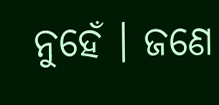ନୁହେଁ । ଜଣେ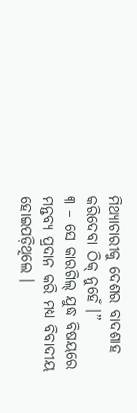ମିଥ୍ୟାଚାରୀକୁ ଦେଶର ବାଦଶାହ କରିଦେବା ଠିକ୍ ନୁହେଁ ।”
୩ – ସେ କାରଗିଲ୍ ଯୁଦ୍ଧ ବିଷୟରେ ମନ୍ତବ୍ୟ ପ୍ରଦାନ କରି ମଧ୍ୟ ବିବାଦୀୟ ହୋଇପଡ଼ିଥିଲେ ।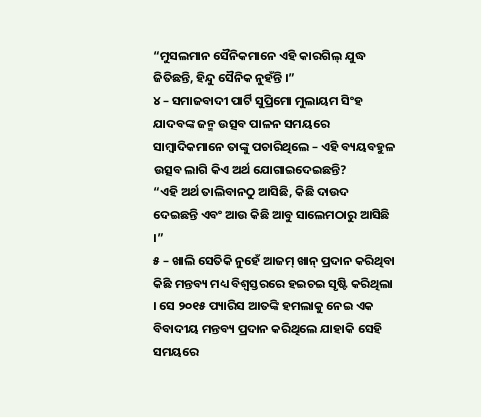“ମୁସଲମାନ ସୈନିକମାନେ ଏହି କାରଗିଲ୍ ଯୁଦ୍ଧ ଜିତିଛନ୍ତି, ହିନ୍ଦୁ ସୈନିକ ନୁହଁନ୍ତି ।”
୪ – ସମାଜବାଦୀ ପାର୍ଟି ସୁପ୍ରିମୋ ମୁଲାୟମ ସିଂହ ଯାଦବଙ୍କ ଜନ୍ମ ଉତ୍ସବ ପାଳନ ସମୟରେ ସାମ୍ବାଦିକମାନେ ତାଙ୍କୁ ପଚାରିଥିଲେ – ଏହି ବ୍ୟୟବହୁଳ ଉତ୍ସବ ଲାଗି କିଏ ଅର୍ଥ ଯୋଗାଇଦେଇଛନ୍ତି?
“ଏହି ଅର୍ଥ ତାଲିବାନଠୁ ଆସିଛି, କିଛି ଦାଉଦ ଦେଇଛନ୍ତି ଏବଂ ଆଉ କିଛି ଆବୁ ସାଲେମଠାରୁ ଆସିଛି ।”
୫ – ଖାଲି ସେତିକି ନୁହେଁ ଆଜମ୍ ଖାନ୍ ପ୍ରଦାନ କରିଥିବା କିଛି ମନ୍ତବ୍ୟ ମଧ୍ୟ ବିଶ୍ୱସ୍ତରରେ ହଇଚଇ ସୃଷ୍ଟି କରିଥିଲା । ସେ ୨୦୧୫ ପ୍ୟାରିସ ଆତଙ୍କି ହମଲାକୁ ନେଇ ଏକ ବିବାଦୀୟ ମନ୍ତବ୍ୟ ପ୍ରଦାନ କରିଥିଲେ ଯାହାକି ସେହି ସମୟରେ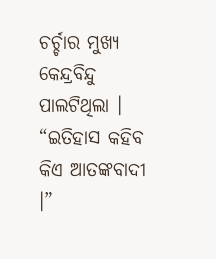ଚର୍ଚ୍ଚାର ମୁଖ୍ୟ କେନ୍ଦ୍ରବିନ୍ଦୁ ପାଲଟିଥିଲା ।
“ଇତିହାସ କହିବ କିଏ ଆତଙ୍କବାଦୀ ।”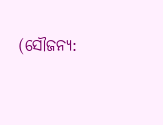(ସୌଜନ୍ୟ: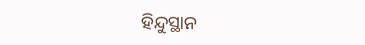ହିନ୍ଦୁସ୍ଥାନ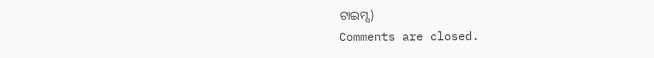ଟାଇମ୍ସ)
Comments are closed.